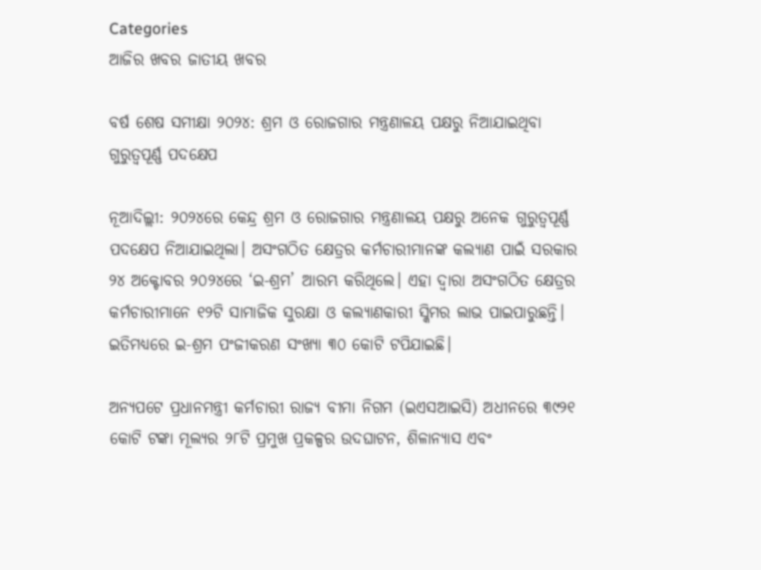Categories
ଆଜିର ଖବର ଜାତୀୟ ଖବର

ବର୍ଷ ଶେଷ ସମୀକ୍ଷା ୨୦୨୪: ଶ୍ରମ ଓ ରୋଜଗାର ମନ୍ତ୍ରଣାଳୟ ପକ୍ଷରୁ ନିଆଯାଇଥିବା ଗୁରୁତ୍ବପୂର୍ଣ୍ଣ ପଦକ୍ଷେପ

ନୂଆଦିଲ୍ଲୀ: ୨୦୨୪ରେ କେନ୍ଦ୍ର ଶ୍ରମ ଓ ରୋଜଗାର ମନ୍ତ୍ରଣାଳୟ ପକ୍ଷରୁ ଅନେକ ଗୁରୁତ୍ବପୂର୍ଣ୍ଣ ପଦକ୍ଷେପ ନିଆଯାଇଥିଲା। ଅସଂଗଠିତ କ୍ଷେତ୍ରର କର୍ମଚାରୀମାନଙ୍କ କଲ୍ୟାଣ ପାଇଁ ସରକାର ୨୪ ଅକ୍ଟୋବର ୨୦୨୪ରେ ‘ଇ-ଶ୍ରମ’ ଆରମ୍ଭ କରିଥିଲେ। ଏହା ଦ୍ବାରା ଅସଂଗଠିତ କ୍ଷେତ୍ରର କର୍ମଚାରୀମାନେ ୧୨ଟି ସାମାଜିକ ସୁରକ୍ଷା ଓ କଲ୍ୟାଣକାରୀ ସ୍କିମର ଲାଭ ପାଇପାରୁଛନ୍ତି।  ଇତିମଧ୍ୟରେ ଇ-ଶ୍ରମ ପଂଜୀକରଣ ସଂଖ୍ୟା ୩୦ କୋଟି ଟପିଯାଇଛି।

ଅନ୍ୟପଟେ ପ୍ରଧାନମନ୍ତ୍ରୀ କର୍ମଚାରୀ ରାଜ୍ୟ ବୀମା ନିଗମ (ଇଏସଆଇସି) ଅଧୀନରେ ୩୯୨୧ କୋଟି ଟଙ୍କା ମୂଲ୍ୟର ୨୮ଟି ପ୍ରମୁଖ ପ୍ରକଳ୍ପର ଉଦଘାଟନ, ଶିଳାନ୍ୟାସ ଏବଂ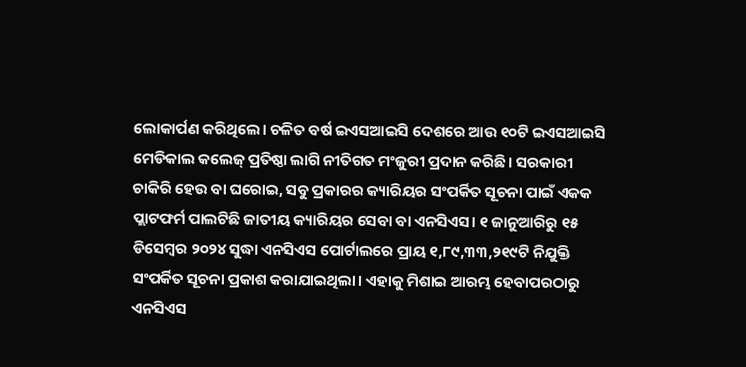ଲୋକାର୍ପଣ କରିଥିଲେ। ଚଳିତ ବର୍ଷ ଇଏସଆଇସି ଦେଶରେ ଆଉ ୧୦ଟି ଇଏସଆଇସି ମେଡିକାଲ କଲେଜ୍ ପ୍ରତିଷ୍ଠା ଲାଗି ନୀତିଗତ ମଂଜୁରୀ ପ୍ରଦାନ କରିଛି। ସରକାରୀ ଚାକିରି ହେଉ ବା ଘରୋଇ, ସବୁ ପ୍ରକାରର କ୍ୟାରିୟର ସଂପର୍କିତ ସୂଚନା ପାଇଁ ଏକକ ପ୍ଲାଟଫର୍ମ ପାଲଟିଛି ଜାତୀୟ କ୍ୟାରିୟର ସେବା ବା ଏନସିଏସ। ୧ ଜାନୁଆରିରୁ ୧୫ ଡିସେମ୍ବର ୨୦୨୪ ସୁଦ୍ଧା ଏନସିଏସ ପୋର୍ଟାଲରେ ପ୍ରାୟ ୧,୮୯,୩୩,୨୧୯ଟି ନିଯୁକ୍ତି ସଂପର୍କିତ ସୂଚନା ପ୍ରକାଶ କରାଯାଇଥିଲା। ଏହାକୁ ମିଶାଇ ଆରମ୍ଭ ହେବାପରଠାରୁ ଏନସିଏସ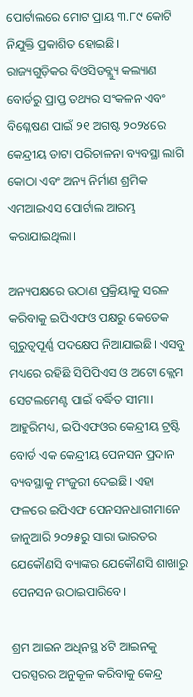ପୋର୍ଟାଲରେ ମୋଟ ପ୍ରାୟ ୩.୮୯ କୋଟି ନିଯୁକ୍ତି ପ୍ରକାଶିତ ହୋଇଛି।
ରାଜ୍ୟଗୁଡ଼ିକର ବିଓସିଡବ୍ଲ୍ୟୁ କଲ୍ୟାଣ ବୋର୍ଡରୁ ପ୍ରାପ୍ତ ତଥ୍ୟର ସଂକଳନ ଏବଂ ବିଶ୍ଳେଷଣ ପାଇଁ ୨୧ ଅଗଷ୍ଟ ୨୦୨୪ରେ କେନ୍ଦ୍ରୀୟ ଡାଟା ପରିଚାଳନା ବ୍ୟବସ୍ଥା ଲାଗି କୋଠା ଏବଂ ଅନ୍ୟ ନିର୍ମାଣ ଶ୍ରମିକ ଏମଆଇଏସ ପୋର୍ଟାଲ ଆରମ୍ଭ କରାଯାଇଥିଲା।

ଅନ୍ୟପକ୍ଷରେ ଉଠାଣ ପ୍ରକ୍ରିୟାକୁ ସରଳ କରିବାକୁ ଇପିଏଫଓ ପକ୍ଷରୁ କେତେକ ଗୁରୁତ୍ବପୂର୍ଣ୍ଣ ପଦକ୍ଷେପ ନିଆଯାଇଛି। ଏସବୁ ମଧ୍ୟରେ ରହିଛି ସିପିପିଏସ ଓ ଅଟୋ କ୍ଲେମ ସେଟଲମେଣ୍ଟ ପାଇଁ ବର୍ଦ୍ଧିତ ସୀମା। ଆହୁରିମଧ୍ୟ, ଇପିଏଫଓର କେନ୍ଦ୍ରୀୟ ଟ୍ରଷ୍ଟି ବୋର୍ଡ ଏକ କେନ୍ଦ୍ରୀୟ ପେନସନ ପ୍ରଦାନ ବ୍ୟବସ୍ଥାକୁ ମଂଜୁରୀ ଦେଇଛି। ଏହା ଫଳରେ ଇପିଏଫ ପେନସନଧାରୀମାନେ ଜାନୁଆରି ୨୦୨୫ରୁ ସାରା ଭାରତର ଯେକୌଣସି ବ୍ୟାଙ୍କର ଯେକୌଣସି ଶାଖାରୁ ପେନସନ ଉଠାଇପାରିବେ।

ଶ୍ରମ ଆଇନ ଅଧିନସ୍ଥ ୪ଟି ଆଇନକୁ ପରସ୍ପରର ଅନୁକୂଳ କରିବାକୁ କେନ୍ଦ୍ର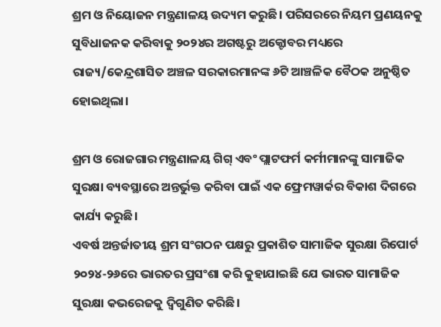ଶ୍ରମ ଓ ନିୟୋଜନ ମନ୍ତ୍ରଣାଳୟ ଉଦ୍ୟମ କରୁଛି। ପରିସରରେ ନିୟମ ପ୍ରଣୟନକୁ ସୁବିଧାଜନକ କରିବାକୁ ୨୦୨୪ର ଅଗଷ୍ଟରୁ ଅକ୍ଟୋବର ମଧ୍ୟରେ ରାଜ୍ୟ/କେନ୍ଦ୍ରଶାସିତ ଅଞ୍ଚଳ ସରକାରମାନଙ୍କ ୬ଟି ଆଞ୍ଚଳିକ ବୈଠକ ଅନୁଷ୍ଠିତ ହୋଇଥିଲା।

ଶ୍ରମ ଓ ରୋଜଗାର ମନ୍ତ୍ରଣାଳୟ ଗିଗ୍ ଏବଂ ପ୍ଲାଟଫର୍ମ କର୍ମୀମାନଙ୍କୁ ସାମାଜିକ ସୁରକ୍ଷା ବ୍ୟବସ୍ଥାରେ ଅନ୍ତର୍ଭୁକ୍ତ କରିବା ପାଇଁ ଏକ ଫ୍ରେମୱାର୍କର ବିକାଶ ଦିଗରେ କାର୍ଯ୍ୟ କରୁଛି।
ଏବର୍ଷ ଅନ୍ତର୍ଜାତୀୟ ଶ୍ରମ ସଂଗଠନ ପକ୍ଷରୁ ପ୍ରକାଶିତ ସାମାଜିକ ସୁରକ୍ଷା ରିପୋର୍ଟ ୨୦୨୪-୨୬ରେ ଭାରତର ପ୍ରସଂଶା କରି କୁହାଯାଇଛି ଯେ ଭାରତ ସାମାଜିକ ସୁରକ୍ଷା କଭରେଜକୁ ଦ୍ବିଗୁଣିତ କରିଛି।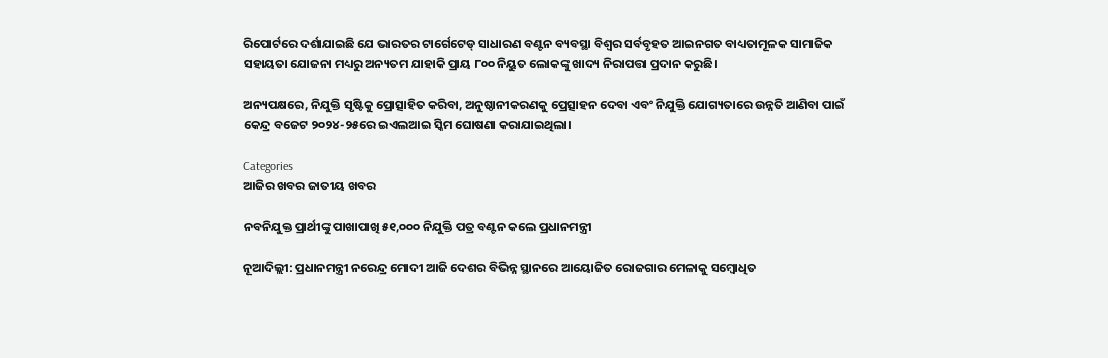ରିପୋର୍ଟରେ ଦର୍ଶାଯାଇଛି ଯେ ଭାରତର ଟାର୍ଗେଟେଡ୍ ସାଧାରଣ ବଣ୍ଟନ ବ୍ୟବସ୍ଥା ବିଶ୍ୱର ସର୍ବବୃହତ ଆଇନଗତ ବାଧ୍ୟତାମୂଳକ ସାମାଜିକ ସହାୟତା ଯୋଜନା ମଧ୍ୟରୁ ଅନ୍ୟତମ ଯାହାକି ପ୍ରାୟ ୮୦୦ ନିୟୁତ ଲୋକଙ୍କୁ ଖାଦ୍ୟ ନିରାପତ୍ତା ପ୍ରଦାନ କରୁଛି।

ଅନ୍ୟପକ୍ଷରେ, ନିଯୁକ୍ତି ସୃଷ୍ଟିକୁ ପ୍ରୋତ୍ସାହିତ କରିବା, ଅନୁଷ୍ଠାନୀକରଣକୁ ପ୍ରେତ୍ସାହନ ଦେବା ଏବଂ ନିଯୁକ୍ତି ଯୋଗ୍ୟତାରେ ଉନ୍ନତି ଆଣିବା ପାଇଁ କେନ୍ଦ୍ର ବଜେଟ ୨୦୨୪-୨୫ରେ ଇଏଲଆଇ ସ୍କିମ ଘୋଷଣା କରାଯାଇଥିଲା।

Categories
ଆଜିର ଖବର ଜାତୀୟ ଖବର

ନବନିଯୁକ୍ତ ପ୍ରାର୍ଥୀଙ୍କୁ ପାଖାପାଖି ୫୧,୦୦୦ ନିଯୁକ୍ତି ପତ୍ର ବଣ୍ଟନ କଲେ ପ୍ରଧାନମନ୍ତ୍ରୀ

ନୂଆଦିଲ୍ଲୀ: ପ୍ରଧାନମନ୍ତ୍ରୀ ନରେନ୍ଦ୍ର ମୋଦୀ ଆଜି ଦେଶର ବିଭିନ୍ନ ସ୍ଥାନରେ ଆୟୋଜିତ ରୋଜଗାର ମେଳାକୁ ସମ୍ବୋଧିତ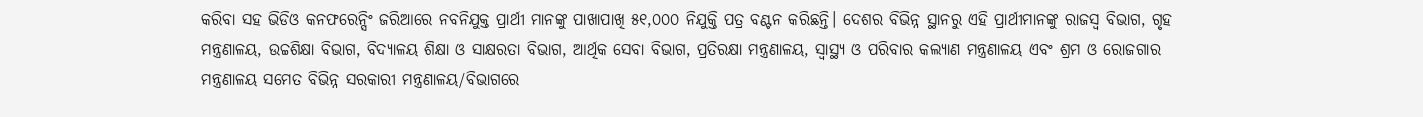କରିବା ସହ ଭିଡିଓ କନଫରେନ୍ସିଂ ଜରିଆରେ ନବନିଯୁକ୍ତ ପ୍ରାର୍ଥୀ ମାନଙ୍କୁ ପାଖାପାଖି ୫୧,୦୦୦ ନିଯୁକ୍ତି ପତ୍ର ବଣ୍ଟନ କରିଛନ୍ତି। ଦେଶର ବିଭିନ୍ନ ସ୍ଥାନରୁ ଏହି ପ୍ରାର୍ଥୀମାନଙ୍କୁ ରାଜସ୍ୱ ବିଭାଗ, ଗୃହ ମନ୍ତ୍ରଣାଳୟ, ଉଚ୍ଚଶିକ୍ଷା ବିଭାଗ, ବିଦ୍ୟାଳୟ ଶିକ୍ଷା ଓ ସାକ୍ଷରତା ବିଭାଗ, ଆର୍ଥିକ ସେବା ବିଭାଗ, ପ୍ରତିରକ୍ଷା ମନ୍ତ୍ରଣାଳୟ, ସ୍ୱାସ୍ଥ୍ୟ ଓ ପରିବାର କଲ୍ୟାଣ ମନ୍ତ୍ରଣାଳୟ ଏବଂ ଶ୍ରମ ଓ ରୋଜଗାର ମନ୍ତ୍ରଣାଳୟ ସମେତ ବିଭିନ୍ନ ସରକାରୀ ମନ୍ତ୍ରଣାଳୟ/ବିଭାଗରେ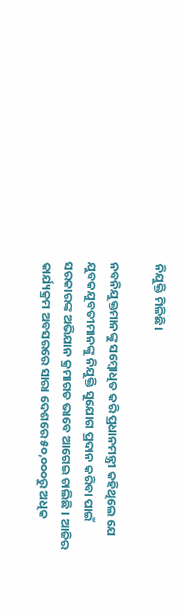ନିଯୁକ୍ତି ମିଳିଛି।

ନବନିଯୁକ୍ତମାନଙ୍କୁ ସମ୍ବୋଧିତ କରି ପ୍ରଧାନମନ୍ତ୍ରୀ କହିଥିଲେ ଯେ ଯୁବକଯୁବତୀମାନଙ୍କୁ ନିଯୁକ୍ତି ସୁଯୋଗ ପ୍ରଦାନ କରିବା ପାଇଁ ସରକାରଙ୍କ ଅଭିଯାନ କ୍ରମାଗତ ଭାବେ ଆଗେଇ ଚାଲିଛି । ଆଜିର କାର୍ଯ୍ୟକ୍ରମ ଅବସରରେ ସାରା ଦେଶରେ ୫୦,୦୦୦ରୁ ଅଧିକ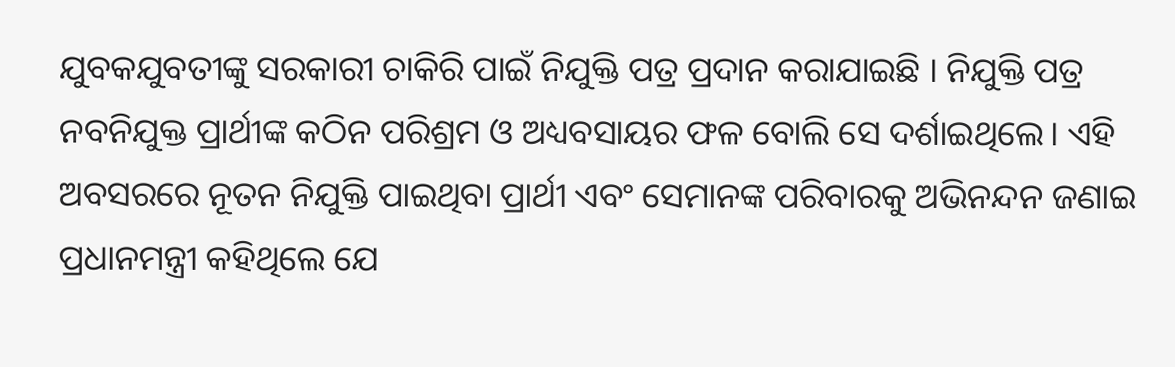ଯୁବକଯୁବତୀଙ୍କୁ ସରକାରୀ ଚାକିରି ପାଇଁ ନିଯୁକ୍ତି ପତ୍ର ପ୍ରଦାନ କରାଯାଇଛି । ନିଯୁକ୍ତି ପତ୍ର ନବନିଯୁକ୍ତ ପ୍ରାର୍ଥୀଙ୍କ କଠିନ ପରିଶ୍ରମ ଓ ଅଧ୍ୟବସାୟର ଫଳ ବୋଲି ସେ ଦର୍ଶାଇଥିଲେ। ଏହି ଅବସରରେ ନୂତନ ନିଯୁକ୍ତି ପାଇଥିବା ପ୍ରାର୍ଥୀ ଏବଂ ସେମାନଙ୍କ ପରିବାରକୁ ଅଭିନନ୍ଦନ ଜଣାଇ ପ୍ରଧାନମନ୍ତ୍ରୀ କହିଥିଲେ ଯେ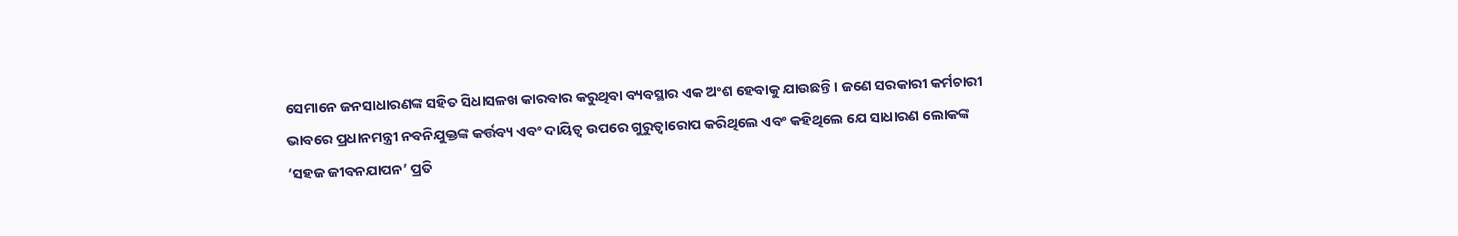ସେମାନେ ଜନସାଧାରଣଙ୍କ ସହିତ ସିଧାସଳଖ କାରବାର କରୁଥିବା ବ୍ୟବସ୍ଥାର ଏକ ଅଂଶ ହେବାକୁ ଯାଉଛନ୍ତି । ଜଣେ ସରକାରୀ କର୍ମଚାରୀ ଭାବରେ ପ୍ରଧାନମନ୍ତ୍ରୀ ନବନିଯୁକ୍ତଙ୍କ କର୍ତ୍ତବ୍ୟ ଏବଂ ଦାୟିତ୍ୱ ଉପରେ ଗୁରୁତ୍ୱାରୋପ କରିଥିଲେ ଏବଂ କହିଥିଲେ ଯେ ସାଧାରଣ ଲୋକଙ୍କ ‘ସହଜ ଜୀବନଯାପନ’ ପ୍ରତି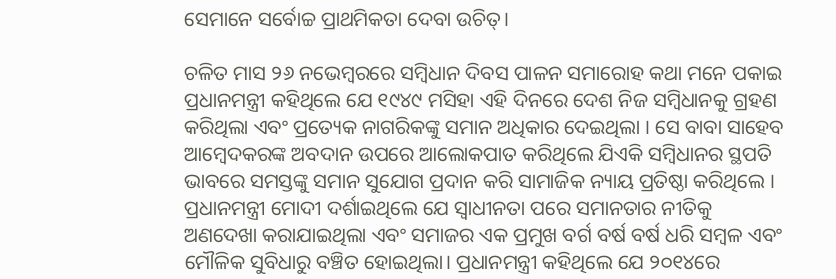ସେମାନେ ସର୍ବୋଚ୍ଚ ପ୍ରାଥମିକତା ଦେବା ଉଚିତ୍‌।

ଚଳିତ ମାସ ୨୬ ନଭେମ୍ବରରେ ସମ୍ବିଧାନ ଦିବସ ପାଳନ ସମାରୋହ କଥା ମନେ ପକାଇ ପ୍ରଧାନମନ୍ତ୍ରୀ କହିଥିଲେ ଯେ ୧୯୪୯ ମସିହା ଏହି ଦିନରେ ଦେଶ ନିଜ ସମ୍ବିଧାନକୁ ଗ୍ରହଣ କରିଥିଲା ଏବଂ ପ୍ରତ୍ୟେକ ନାଗରିକଙ୍କୁ ସମାନ ଅଧିକାର ଦେଇଥିଲା । ସେ ବାବା ସାହେବ ଆମ୍ବେଦକରଙ୍କ ଅବଦାନ ଉପରେ ଆଲୋକପାତ କରିଥିଲେ ଯିଏକି ସମ୍ବିଧାନର ସ୍ଥପତି ଭାବରେ ସମସ୍ତଙ୍କୁ ସମାନ ସୁଯୋଗ ପ୍ରଦାନ କରି ସାମାଜିକ ନ୍ୟାୟ ପ୍ରତିଷ୍ଠା କରିଥିଲେ । ପ୍ରଧାନମନ୍ତ୍ରୀ ମୋଦୀ ଦର୍ଶାଇଥିଲେ ଯେ ସ୍ୱାଧୀନତା ପରେ ସମାନତାର ନୀତିକୁ ଅଣଦେଖା କରାଯାଇଥିଲା ଏବଂ ସମାଜର ଏକ ପ୍ରମୁଖ ବର୍ଗ ବର୍ଷ ବର୍ଷ ଧରି ସମ୍ବଳ ଏବଂ ମୌଳିକ ସୁବିଧାରୁ ବଞ୍ଚିତ ହୋଇଥିଲା। ପ୍ରଧାନମନ୍ତ୍ରୀ କହିଥିଲେ ଯେ ୨୦୧୪ରେ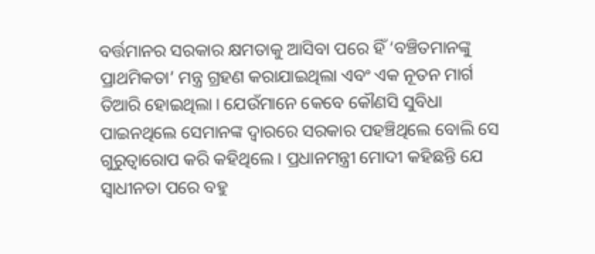ବର୍ତ୍ତମାନର ସରକାର କ୍ଷମତାକୁ ଆସିବା ପରେ ହିଁ ‘ବଞ୍ଚିତମାନଙ୍କୁ ପ୍ରାଥମିକତା’ ମନ୍ତ୍ର ଗ୍ରହଣ କରାଯାଇଥିଲା ଏବଂ ଏକ ନୂତନ ମାର୍ଗ ତିଆରି ହୋଇଥିଲା। ଯେଉଁମାନେ କେବେ କୌଣସି ସୁବିଧା ପାଇନଥିଲେ ସେମାନଙ୍କ ଦ୍ୱାରରେ ସରକାର ପହଞ୍ଚିଥିଲେ ବୋଲି ସେ ଗୁରୁତ୍ୱାରୋପ କରି କହିଥିଲେ । ପ୍ରଧାନମନ୍ତ୍ରୀ ମୋଦୀ କହିଛନ୍ତି ଯେ ସ୍ୱାଧୀନତା ପରେ ବହୁ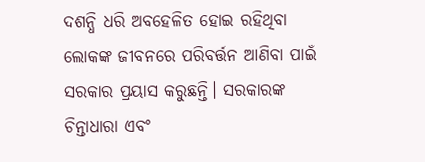ଦଶନ୍ଧି ଧରି ଅବହେଳିତ ହୋଇ ରହିଥିବା ଲୋକଙ୍କ ଜୀବନରେ ପରିବର୍ତ୍ତନ ଆଣିବା ପାଇଁ ସରକାର ପ୍ରୟାସ କରୁଛନ୍ତି। ସରକାରଙ୍କ ଚିନ୍ତାଧାରା ଏବଂ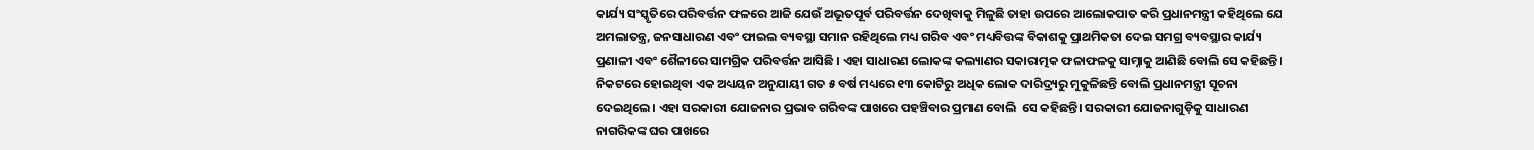କାର୍ଯ୍ୟ ସଂସ୍କୃତିରେ ପରିବର୍ତ୍ତନ ଫଳରେ ଆଜି ଯେଉଁ ଅଭୂତପୂର୍ବ ପରିବର୍ତ୍ତନ ଦେଖିବାକୁ ମିଳୁଛି ତାହା ଉପରେ ଆଲୋକପାତ କରି ପ୍ରଧାନମନ୍ତ୍ରୀ କହିଥିଲେ ଯେ ଅମଲାତନ୍ତ୍ର, ଜନସାଧାରଣ ଏବଂ ଫାଇଲ ବ୍ୟବସ୍ଥା ସମାନ ରହିଥିଲେ ମଧ୍ୟ ଗରିବ ଏବଂ ମଧ୍ୟବିତ୍ତଙ୍କ ବିକାଶକୁ ପ୍ରାଥମିକତା ଦେଇ ସମଗ୍ର ବ୍ୟବସ୍ଥାର କାର୍ଯ୍ୟ ପ୍ରଣାଳୀ ଏବଂ ଶୈଳୀରେ ସାମଗ୍ରିକ ପରିବର୍ତ୍ତନ ଆସିଛି । ଏହା ସାଧାରଣ ଲୋକଙ୍କ କଲ୍ୟାଣର ସକାରାତ୍ମକ ଫଳାଫଳକୁ ସାମ୍ନାକୁ ଆଣିଛି ବୋଲି ସେ କହିଛନ୍ତି। ନିକଟରେ ହୋଇଥିବା ଏକ ଅଧ୍ୟୟନ ଅନୁଯାୟୀ ଗତ ୫ ବର୍ଷ ମଧ୍ୟରେ ୧୩ କୋଟିରୁ ଅଧିକ ଲୋକ ଦାରିଦ୍ର୍ୟରୁ ମୁକୁଳିଛନ୍ତି ବୋଲି ପ୍ରଧାନମନ୍ତ୍ରୀ ସୂଚନା ଦେଇଥିଲେ। ଏହା ସରକାରୀ ଯୋଜନାର ପ୍ରଭାବ ଗରିବଙ୍କ ପାଖରେ ପହଞ୍ଚିବାର ପ୍ରମାଣ ବୋଲି  ସେ କହିଛନ୍ତି। ସରକାରୀ ଯୋଜନାଗୁଡ଼ିକୁ ସାଧାରଣ ନାଗରିକଙ୍କ ଘର ପାଖରେ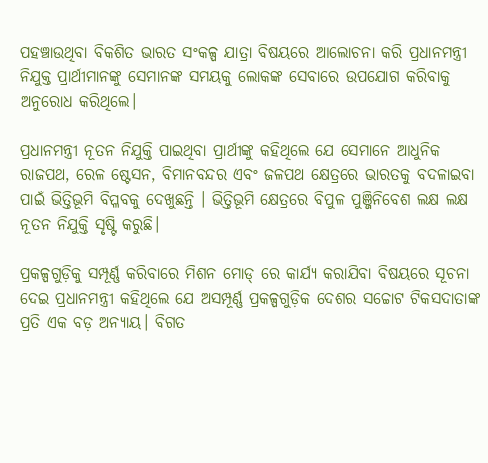ପହଞ୍ଚାଉଥିବା ବିକଶିତ ଭାରତ ସଂକଳ୍ପ ଯାତ୍ରା ବିଷୟରେ ଆଲୋଚନା କରି ପ୍ରଧାନମନ୍ତ୍ରୀ ନିଯୁକ୍ତ ପ୍ରାର୍ଥୀମାନଙ୍କୁ ସେମାନଙ୍କ ସମୟକୁ ଲୋକଙ୍କ ସେବାରେ ଉପଯୋଗ କରିବାକୁ ଅନୁରୋଧ କରିଥିଲେ।

ପ୍ରଧାନମନ୍ତ୍ରୀ ନୂତନ ନିଯୁକ୍ତି ପାଇଥିବା ପ୍ରାର୍ଥୀଙ୍କୁ କହିଥିଲେ ଯେ ସେମାନେ ଆଧୁନିକ ରାଜପଥ, ରେଳ ଷ୍ଟେସନ, ବିମାନବନ୍ଦର ଏବଂ ଜଳପଥ କ୍ଷେତ୍ରରେ ଭାରତକୁ ବଦଳାଇବା ପାଇଁ ଭିତ୍ତିଭୂମି ବିପ୍ଳବକୁ ଦେଖୁଛନ୍ତି । ଭିତ୍ତିଭୂମି କ୍ଷେତ୍ରରେ ବିପୁଳ ପୁଞ୍ଜିନିବେଶ ଲକ୍ଷ ଲକ୍ଷ ନୂତନ ନିଯୁକ୍ତି ସୃଷ୍ଟି କରୁଛି।

ପ୍ରକଳ୍ପଗୁଡ଼ିକୁ ସମ୍ପୂର୍ଣ୍ଣ କରିବାରେ ମିଶନ ମୋଡ୍ ରେ କାର୍ଯ୍ୟ କରାଯିବା ବିଷୟରେ ସୂଚନା ଦେଇ ପ୍ରଧାନମନ୍ତ୍ରୀ କହିଥିଲେ ଯେ ଅସମ୍ପୂର୍ଣ୍ଣ ପ୍ରକଳ୍ପଗୁଡ଼ିକ ଦେଶର ସଚ୍ଚୋଟ ଟିକସଦାତାଙ୍କ ପ୍ରତି ଏକ ବଡ଼ ଅନ୍ୟାୟ। ବିଗତ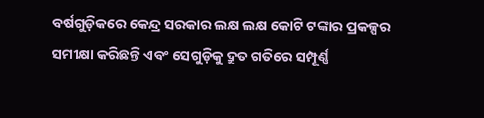ବର୍ଷଗୁଡ଼ିକରେ କେନ୍ଦ୍ର ସରକାର ଲକ୍ଷ ଲକ୍ଷ କୋଟି ଟଙ୍କାର ପ୍ରକଳ୍ପର ସମୀକ୍ଷା କରିଛନ୍ତି ଏବଂ ସେଗୁଡ଼ିକୁ ଦ୍ରୁତ ଗତିରେ ସମ୍ପୂର୍ଣ୍ଣ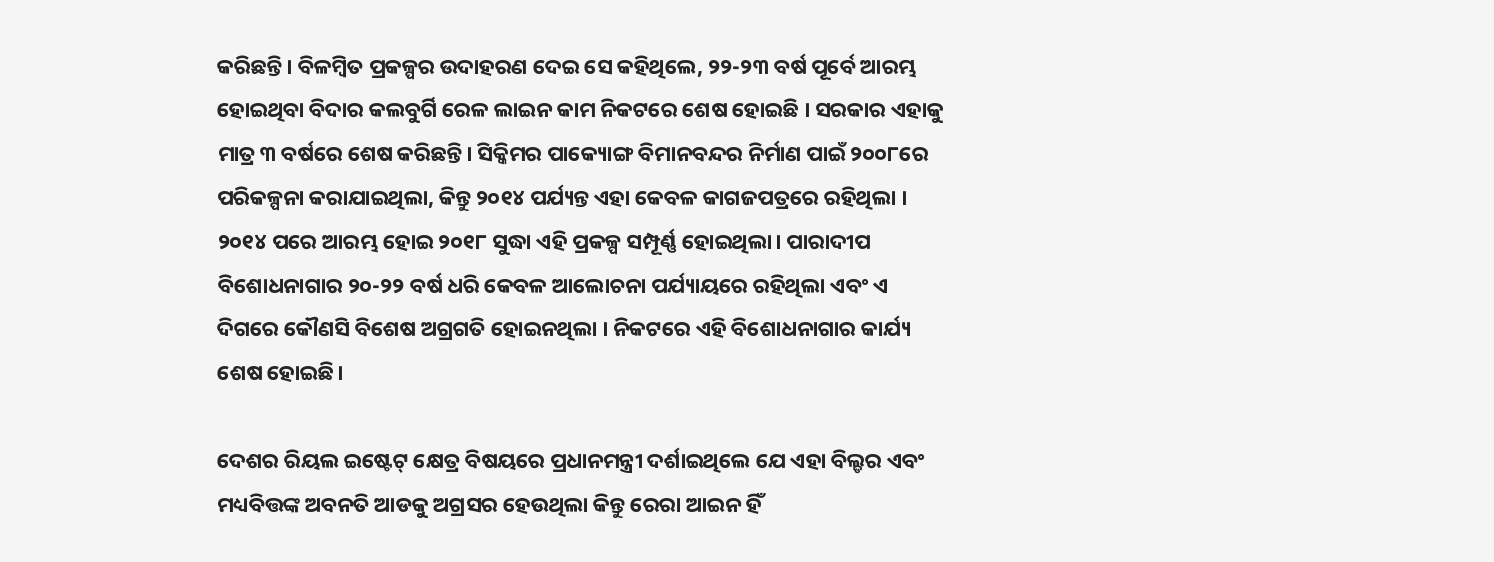କରିଛନ୍ତି। ବିଳମ୍ବିତ ପ୍ରକଳ୍ପର ଉଦାହରଣ ଦେଇ ସେ କହିଥିଲେ, ୨୨-୨୩ ବର୍ଷ ପୂର୍ବେ ଆରମ୍ଭ ହୋଇଥିବା ବିଦାର କଲବୁର୍ଗି ରେଳ ଲାଇନ କାମ ନିକଟରେ ଶେଷ ହୋଇଛି । ସରକାର ଏହାକୁ ମାତ୍ର ୩ ବର୍ଷରେ ଶେଷ କରିଛନ୍ତି। ସିକ୍କିମର ପାକ୍ୟୋଙ୍ଗ ବିମାନବନ୍ଦର ନିର୍ମାଣ ପାଇଁ ୨୦୦୮ରେ ପରିକଳ୍ପନା କରାଯାଇଥିଲା, କିନ୍ତୁ ୨୦୧୪ ପର୍ଯ୍ୟନ୍ତ ଏହା କେବଳ କାଗଜପତ୍ରରେ ରହିଥିଲା । ୨୦୧୪ ପରେ ଆରମ୍ଭ ହୋଇ ୨୦୧୮ ସୁଦ୍ଧା ଏହି ପ୍ରକଳ୍ପ ସମ୍ପୂର୍ଣ୍ଣ ହୋଇଥିଲା। ପାରାଦୀପ ବିଶୋଧନାଗାର ୨୦-୨୨ ବର୍ଷ ଧରି କେବଳ ଆଲୋଚନା ପର୍ଯ୍ୟାୟରେ ରହିଥିଲା ଏବଂ ଏ ଦିଗରେ କୌଣସି ବିଶେଷ ଅଗ୍ରଗତି ହୋଇନଥିଲା । ନିକଟରେ ଏହି ବିଶୋଧନାଗାର କାର୍ଯ୍ୟ ଶେଷ ହୋଇଛି।

ଦେଶର ରିୟଲ ଇଷ୍ଟେଟ୍ କ୍ଷେତ୍ର ବିଷୟରେ ପ୍ରଧାନମନ୍ତ୍ରୀ ଦର୍ଶାଇଥିଲେ ଯେ ଏହା ବିଲ୍ଡର ଏବଂ ମଧ୍ୟବିତ୍ତଙ୍କ ଅବନତି ଆଡକୁ ଅଗ୍ରସର ହେଉଥିଲା କିନ୍ତୁ ରେରା ଆଇନ ହିଁ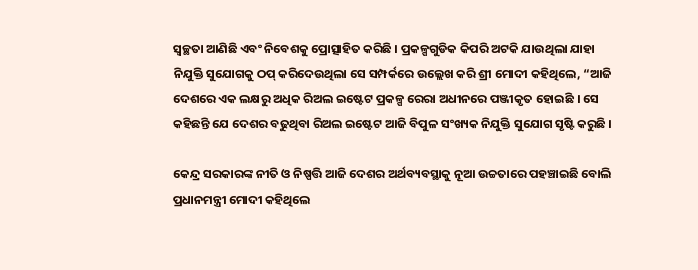ସ୍ୱଚ୍ଛତା ଆଣିଛି ଏବଂ ନିବେଶକୁ ପ୍ରୋତ୍ସାହିତ କରିଛି । ପ୍ରକଳ୍ପଗୁଡିକ କିପରି ଅଟକି ଯାଉଥିଲା ଯାହା ନିଯୁକ୍ତି ସୁଯୋଗକୁ ଠପ୍ କରିଦେଉଥିଲା ସେ ସମ୍ପର୍କରେ ଉଲ୍ଲେଖ କରି ଶ୍ରୀ ମୋଦୀ କହିଥିଲେ, “ଆଜି ଦେଶରେ ଏକ ଲକ୍ଷରୁ ଅଧିକ ରିଅଲ ଇଷ୍ଟେଟ ପ୍ରକଳ୍ପ ରେରା ଅଧୀନରେ ପଞ୍ଜୀକୃତ ହୋଇଛି । ସେ କହିଛନ୍ତି ଯେ ଦେଶର ବଢୁଥିବା ରିଅଲ ଇଷ୍ଟେଟ ଆଜି ବିପୁଳ ସଂଖ୍ୟକ ନିଯୁକ୍ତି ସୁଯୋଗ ସୃଷ୍ଟି କରୁଛି ।

କେନ୍ଦ୍ର ସରକାରଙ୍କ ନୀତି ଓ ନିଷ୍ପତ୍ତି ଆଜି ଦେଶର ଅର୍ଥବ୍ୟବସ୍ଥାକୁ ନୂଆ ଉଚ୍ଚତାରେ ପହଞ୍ଚାଇଛି ବୋଲି ପ୍ରଧାନମନ୍ତ୍ରୀ ମୋଦୀ କହିଥିଲେ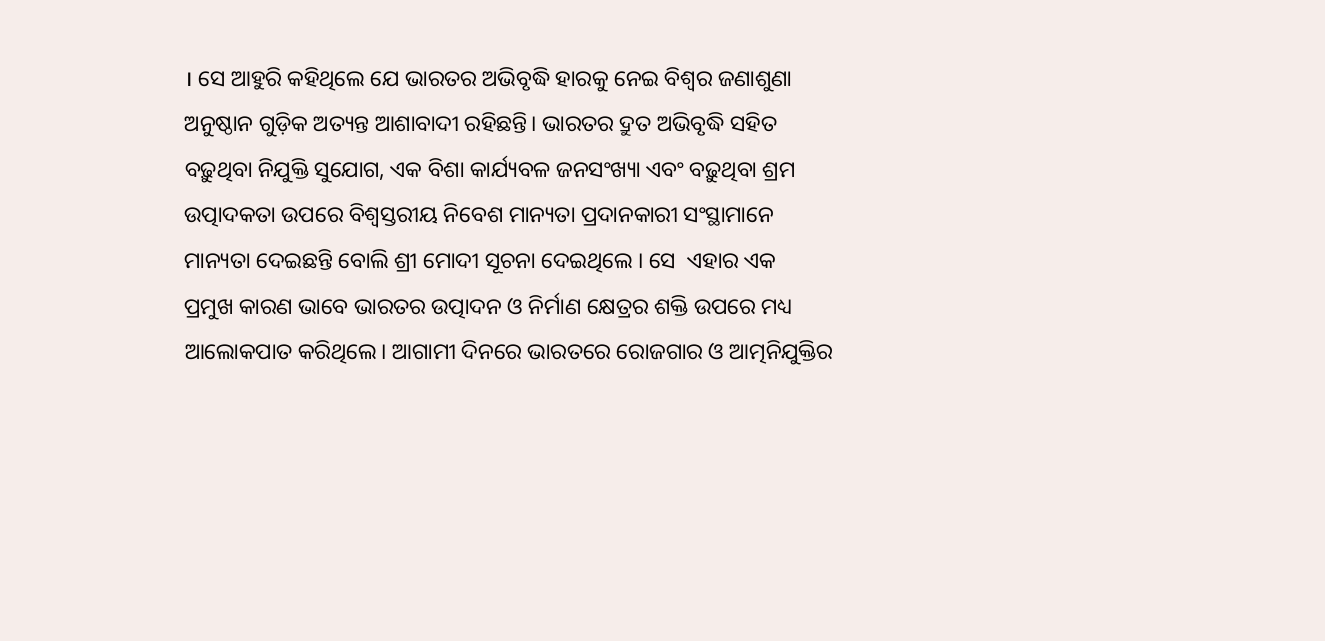। ସେ ଆହୁରି କହିଥିଲେ ଯେ ଭାରତର ଅଭିବୃଦ୍ଧି ହାରକୁ ନେଇ ବିଶ୍ୱର ଜଣାଶୁଣା ଅନୁଷ୍ଠାନ ଗୁଡ଼ିକ ଅତ୍ୟନ୍ତ ଆଶାବାଦୀ ରହିଛନ୍ତି। ଭାରତର ଦ୍ରୁତ ଅଭିବୃଦ୍ଧି ସହିତ ବଢ଼ୁଥିବା ନିଯୁକ୍ତି ସୁଯୋଗ, ଏକ ବିଶା କାର୍ଯ୍ୟବଳ ଜନସଂଖ୍ୟା ଏବଂ ବଢ଼ୁଥିବା ଶ୍ରମ ଉତ୍ପାଦକତା ଉପରେ ବିଶ୍ୱସ୍ତରୀୟ ନିବେଶ ମାନ୍ୟତା ପ୍ରଦାନକାରୀ ସଂସ୍ଥାମାନେ ମାନ୍ୟତା ଦେଇଛନ୍ତି ବୋଲି ଶ୍ରୀ ମୋଦୀ ସୂଚନା ଦେଇଥିଲେ । ସେ  ଏହାର ଏକ ପ୍ରମୁଖ କାରଣ ଭାବେ ଭାରତର ଉତ୍ପାଦନ ଓ ନିର୍ମାଣ କ୍ଷେତ୍ରର ଶକ୍ତି ଉପରେ ମଧ୍ୟ ଆଲୋକପାତ କରିଥିଲେ। ଆଗାମୀ ଦିନରେ ଭାରତରେ ରୋଜଗାର ଓ ଆତ୍ମନିଯୁକ୍ତିର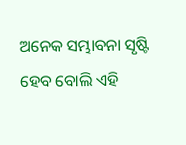ଅନେକ ସମ୍ଭାବନା ସୃଷ୍ଟି ହେବ ବୋଲି ଏହି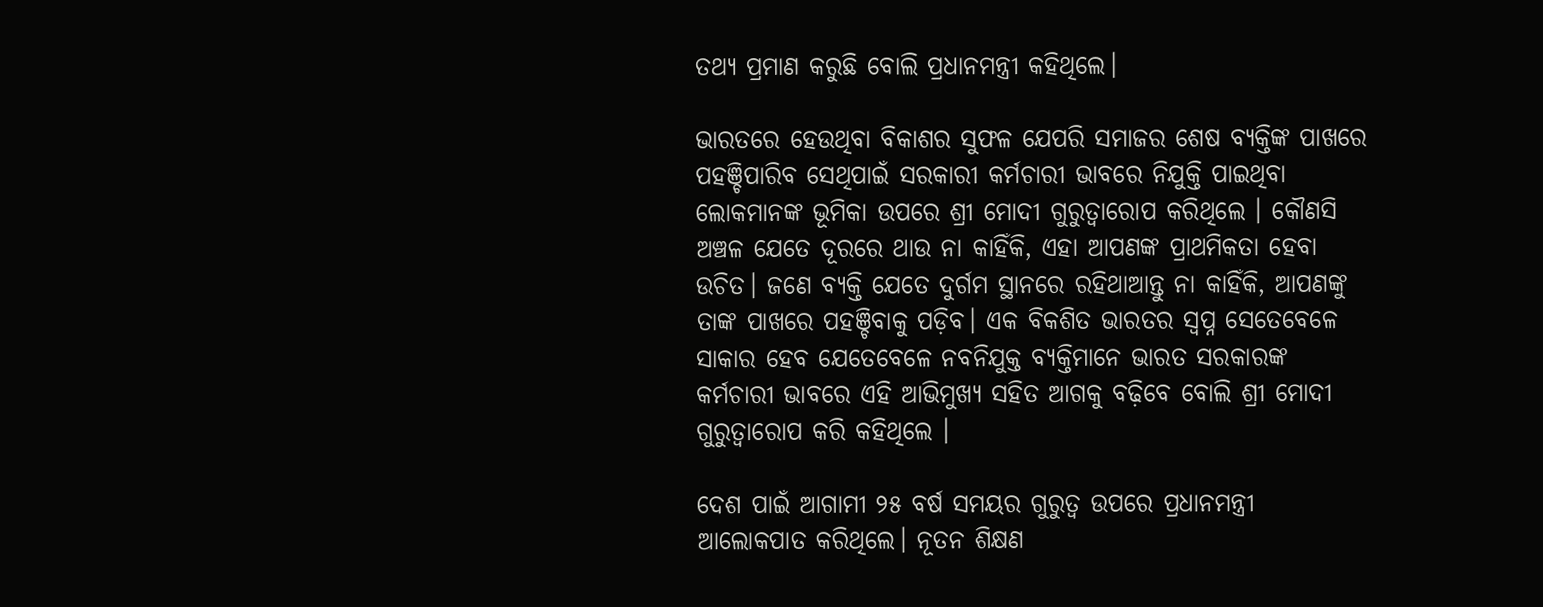ତଥ୍ୟ ପ୍ରମାଣ କରୁଛି ବୋଲି ପ୍ରଧାନମନ୍ତ୍ରୀ କହିଥିଲେ।

ଭାରତରେ ହେଉଥିବା ବିକାଶର ସୁଫଳ ଯେପରି ସମାଜର ଶେଷ ବ୍ୟକ୍ତିଙ୍କ ପାଖରେ ପହଞ୍ଚିପାରିବ ସେଥିପାଇଁ ସରକାରୀ କର୍ମଚାରୀ ଭାବରେ ନିଯୁକ୍ତି ପାଇଥିବା ଲୋକମାନଙ୍କ ଭୂମିକା ଉପରେ ଶ୍ରୀ ମୋଦୀ ଗୁରୁତ୍ୱାରୋପ କରିଥିଲେ । କୌଣସି ଅଞ୍ଚଳ ଯେତେ ଦୂରରେ ଥାଉ ନା କାହିଁକି, ଏହା ଆପଣଙ୍କ ପ୍ରାଥମିକତା ହେବା ଉଚିତ। ଜଣେ ବ୍ୟକ୍ତି ଯେତେ ଦୁର୍ଗମ ସ୍ଥାନରେ ରହିଥାଆନ୍ତୁ ନା କାହିଁକି, ଆପଣଙ୍କୁ ତାଙ୍କ ପାଖରେ ପହଞ୍ଚିବାକୁ ପଡ଼ିବ। ଏକ ବିକଶିତ ଭାରତର ସ୍ୱପ୍ନ ସେତେବେଳେ ସାକାର ହେବ ଯେତେବେଳେ ନବନିଯୁକ୍ତ ବ୍ୟକ୍ତିମାନେ ଭାରତ ସରକାରଙ୍କ କର୍ମଚାରୀ ଭାବରେ ଏହି ଆଭିମୁଖ୍ୟ ସହିତ ଆଗକୁ ବଢ଼ିବେ ବୋଲି ଶ୍ରୀ ମୋଦୀ ଗୁରୁତ୍ୱାରୋପ କରି କହିଥିଲେ ।

ଦେଶ ପାଇଁ ଆଗାମୀ ୨୫ ବର୍ଷ ସମୟର ଗୁରୁତ୍ୱ ଉପରେ ପ୍ରଧାନମନ୍ତ୍ରୀ ଆଲୋକପାତ କରିଥିଲେ। ନୂତନ ଶିକ୍ଷଣ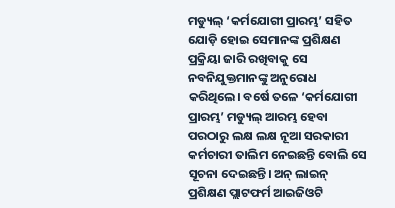ମଡ୍ୟୁଲ୍ ‘କର୍ମଯୋଗୀ ପ୍ରାରମ୍ଭ’ ସହିତ ଯୋଡ଼ି ହୋଇ ସେମାନଙ୍କ ପ୍ରଶିକ୍ଷଣ ପ୍ରକ୍ରିୟା ଜାରି ରଖିବାକୁ ସେ ନବନିଯୁକ୍ତମାନଙ୍କୁ ଅନୁରୋଧ କରିଥିଲେ। ବର୍ଷେ ତଳେ ‘କର୍ମଯୋଗୀ ପ୍ରାରମ୍ଭ’ ମଡ୍ୟୁଲ୍ ଆରମ୍ଭ ହେବା ପରଠାରୁ ଲକ୍ଷ ଲକ୍ଷ ନୂଆ ସରକାରୀ କର୍ମଚାରୀ ତାଲିମ ନେଇଛନ୍ତି ବୋଲି ସେ ସୂଚନା ଦେଇଛନ୍ତି। ଅନ୍ ଲାଇନ୍ ପ୍ରଶିକ୍ଷଣ ପ୍ଲାଟଫର୍ମ ଆଇଜିଓଟି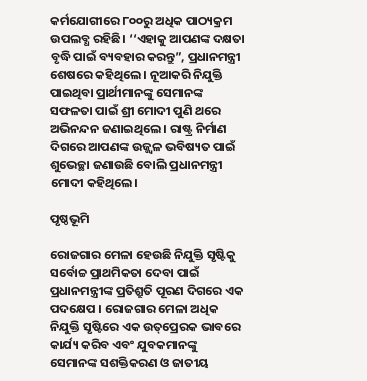କର୍ମଯୋଗୀରେ ୮୦୦ରୁ ଅଧିକ ପାଠ୍ୟକ୍ରମ ଉପଲବ୍ଧ ରହିଛି। ‘‘ଏହାକୁ ଆପଣଙ୍କ ଦକ୍ଷତା ବୃଦ୍ଧି ପାଇଁ ବ୍ୟବହାର କରନ୍ତୁ”, ପ୍ରଧାନମନ୍ତ୍ରୀ ଶେଷରେ କହିଥିଲେ । ନୂଆକରି ନିଯୁକ୍ତି ପାଇଥିବା ପ୍ରାର୍ଥୀମାନଙ୍କୁ ସେମାନଙ୍କ ସଫଳତା ପାଇଁ ଶ୍ରୀ ମୋଦୀ ପୁଣି ଥରେ ଅଭିନନ୍ଦନ ଜଣାଇଥିଲେ । ରାଷ୍ଟ୍ର ନିର୍ମାଣ ଦିଗରେ ଆପଣଙ୍କ ଉଜ୍ଜ୍ୱଳ ଭବିଷ୍ୟତ ପାଇଁ ଶୁଭେଚ୍ଛା ଜଣାଉଛି ବୋଲି ପ୍ରଧାନମନ୍ତ୍ରୀ ମୋଦୀ କହିଥିଲେ।

ପୃଷ୍ଠଭୂମି

ରୋଜଗାର ମେଳା ହେଉଛି ନିଯୁକ୍ତି ସୃଷ୍ଟିକୁ ସର୍ବୋଚ୍ଚ ପ୍ରାଥମିକତା ଦେବା ପାଇଁ ପ୍ରଧାନମନ୍ତ୍ରୀଙ୍କ ପ୍ରତିଶ୍ରୁତି ପୂରଣ ଦିଗରେ ଏକ ପଦକ୍ଷେପ । ରୋଜଗାର ମେଳା ଅଧିକ ନିଯୁକ୍ତି ସୃଷ୍ଟିରେ ଏକ ଉତ୍‌ପ୍ରେରକ ଭାବରେ କାର୍ଯ୍ୟ କରିବ ଏବଂ ଯୁବକମାନଙ୍କୁ ସେମାନଙ୍କ ସଶକ୍ତିକରଣ ଓ ଜାତୀୟ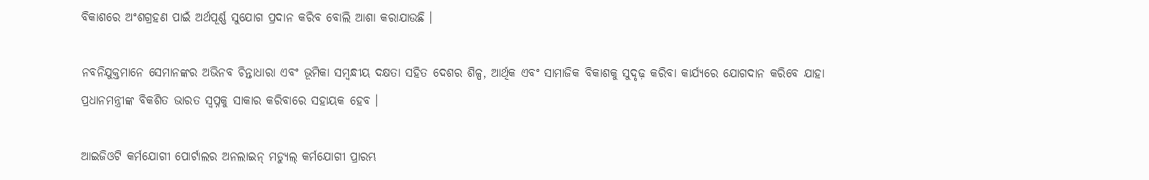ବିକାଶରେ ଅଂଶଗ୍ରହଣ ପାଇଁ ଅର୍ଥପୂର୍ଣ୍ଣ ସୁଯୋଗ ପ୍ରଦାନ କରିବ ବୋଲି ଆଶା କରାଯାଉଛି ।

ନବନିଯୁକ୍ତମାନେ ସେମାନଙ୍କର ଅଭିନବ ଚିନ୍ତାଧାରା ଏବଂ ଭୂମିକା ସମ୍ବନ୍ଧୀୟ ଦକ୍ଷତା ସହିତ ଦେଶର ଶିଳ୍ପ, ଆର୍ଥିକ ଏବଂ ସାମାଜିକ ବିକାଶକୁ ସୁଦୃଢ଼ କରିବା କାର୍ଯ୍ୟରେ ଯୋଗଦାନ କରିବେ ଯାହା ପ୍ରଧାନମନ୍ତ୍ରୀଙ୍କ ବିକଶିତ ଭାରତ ସ୍ୱପ୍ନକୁ ସାକାର କରିବାରେ ସହାୟକ ହେବ ।

ଆଇଜିଓଟି କର୍ମଯୋଗୀ ପୋର୍ଟାଲର ଅନଲାଇନ୍ ମଡ୍ୟୁଲ୍ କର୍ମଯୋଗୀ ପ୍ରାରମ୍ଭ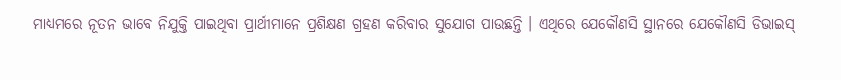ମାଧ୍ୟମରେ ନୂତନ ଭାବେ ନିଯୁକ୍ତି ପାଇଥିବା ପ୍ରାର୍ଥୀମାନେ ପ୍ରଶିକ୍ଷଣ ଗ୍ରହଣ କରିବାର ସୁଯୋଗ ପାଉଛନ୍ତି । ଏଥିରେ ଯେକୌଣସି ସ୍ଥାନରେ ଯେକୌଣସି ଡିଭାଇସ୍‌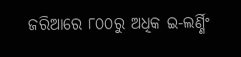ଜରିଆରେ ୮୦୦ରୁ ଅଧିକ ଇ-ଲର୍ଣ୍ଣିଂ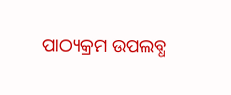ପାଠ୍ୟକ୍ରମ ଉପଲବ୍ଧ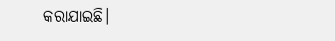କରାଯାଇଛି।